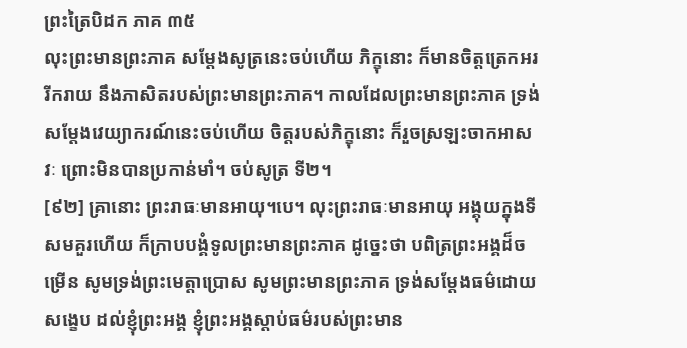ព្រះត្រៃបិដក ភាគ ៣៥
លុះព្រះមានព្រះភាគ សម្តែងសូត្រនេះចប់ហើយ ភិក្ខុនោះ ក៏មានចិត្តត្រេកអរ រីករាយ នឹងភាសិតរបស់ព្រះមានព្រះភាគ។ កាលដែលព្រះមានព្រះភាគ ទ្រង់សម្តែងវេយ្យាករណ៍នេះចប់ហើយ ចិត្តរបស់ភិក្ខុនោះ ក៏រួចស្រឡះចាកអាសវៈ ព្រោះមិនបានប្រកាន់មាំ។ ចប់សូត្រ ទី២។
[៩២] គ្រានោះ ព្រះរាធៈមានអាយុ។បេ។ លុះព្រះរាធៈមានអាយុ អង្គុយក្នុងទីសមគួរហើយ ក៏ក្រាបបង្គំទូលព្រះមានព្រះភាគ ដូច្នេះថា បពិត្រព្រះអង្គដ៏ចម្រើន សូមទ្រង់ព្រះមេត្តាប្រោស សូមព្រះមានព្រះភាគ ទ្រង់សម្តែងធម៌ដោយសង្ខេប ដល់ខ្ញុំព្រះអង្គ ខ្ញុំព្រះអង្គស្តាប់ធម៌របស់ព្រះមាន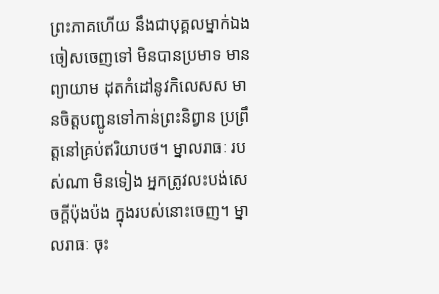ព្រះភាគហើយ នឹងជាបុគ្គលម្នាក់ឯង ចៀសចេញទៅ មិនបានប្រមាទ មានព្យាយាម ដុតកំដៅនូវកិលេសស មានចិត្តបញ្ជូនទៅកាន់ព្រះនិព្វាន ប្រព្រឹត្តនៅគ្រប់ឥរិយាបថ។ ម្នាលរាធៈ របស់ណា មិនទៀង អ្នកត្រូវលះបង់សេចក្តីប៉ុងប៉ង ក្នុងរបស់នោះចេញ។ ម្នាលរាធៈ ចុះ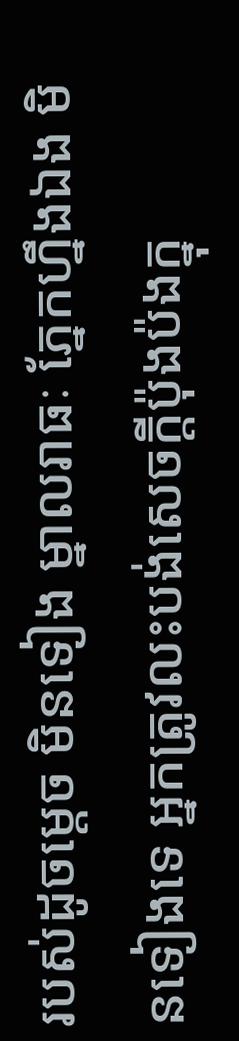របស់ដូចម្តេច មិនទៀង ម្នាលរាធៈ ភ្នែកហ្នឹងឯង មិនទៀងទេ អ្នកត្រូវលះបង់សេចក្តីប៉ុងប៉ងក្នុ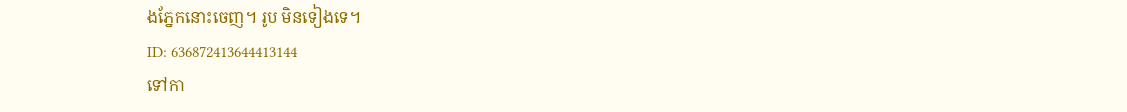ងភ្នែកនោះចេញ។ រូប មិនទៀងទេ។
ID: 636872413644413144
ទៅកា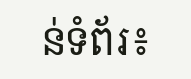ន់ទំព័រ៖